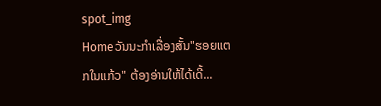spot_img
Homeວັນນະກຳເລື່ອງສັ້ນ"ຮອຍແຕກໃນແກ້ວ" ຕ້ອງອ່ານໃຫ້ໄດ້ເດີ້...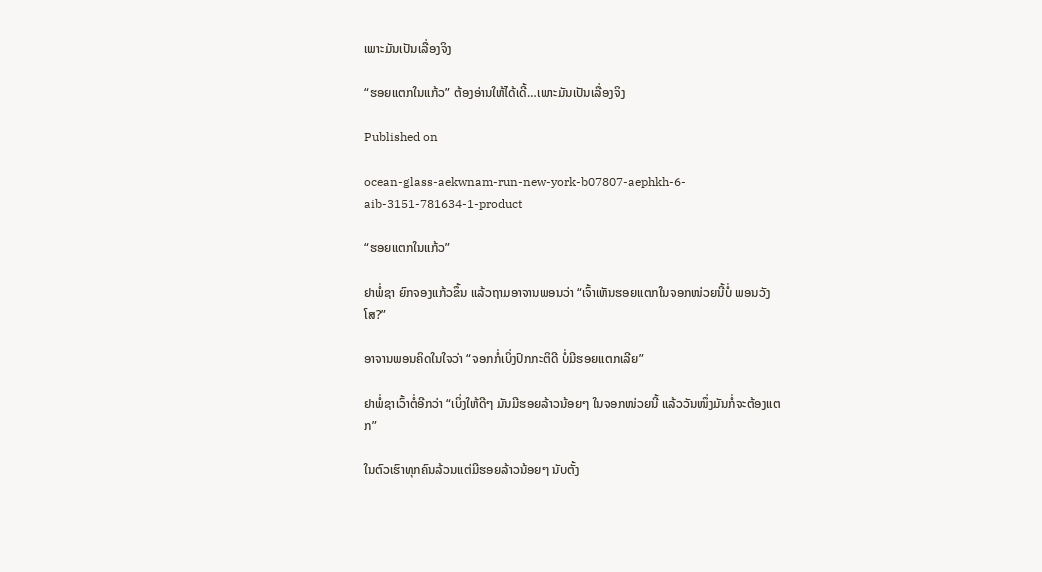ເພາະມັນເປັນເລື່ອງຈິງ

“ຮອຍແຕກໃນແກ້ວ” ຕ້ອງອ່ານໃຫ້ໄດ້ເດີ້…ເພາະມັນເປັນເລື່ອງຈິງ

Published on

ocean-glass-aekwnam-run-new-york-b07807-aephkh-6-aib-3151-781634-1-product

“ຮອຍແຕກໃນແກ້ວ”

ຢາພໍ່ຊາ ຍົກຈອງແກ້ວຂຶ້ນ ແລ້ວຖາມອາຈານພອນວ່າ “ເຈົ້າເຫັນຮອຍແຕກໃນຈອກໜ່ວຍນີ້ບໍ່ ພອນວັງໂສ?”

ອາຈານພອນຄິດໃນໃຈວ່າ “ຈອກກໍ່ເບິ່ງປົກກະຕິດີ ບໍ່ມີຮອຍແຕກເລີຍ”

ຢາພໍ່ຊາເວົ້າຕໍ່ອີກວ່າ “ເບິ່ງໃຫ້ດີໆ ມັນມີຮອຍລ້າວນ້ອຍໆ ໃນຈອກໜ່ວຍນີ້ ແລ້ວວັນໜຶ່ງມັນກໍ່ຈະຕ້ອງແຕກ”

ໃນຕົວເຮົາທຸກຄົນລ້ວນແຕ່ມີຮອຍລ້າວນ້ອຍໆ ນັບຕັ້ງ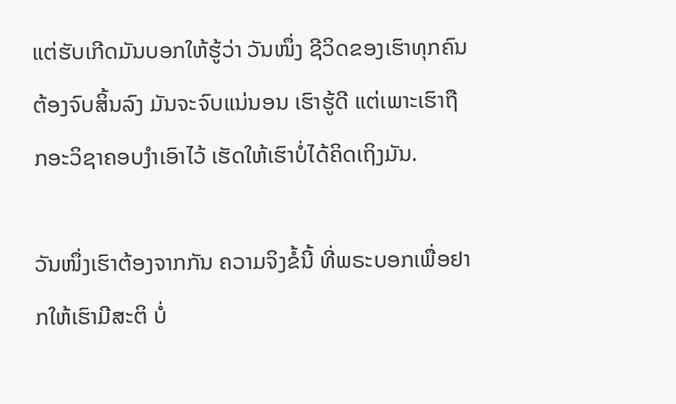ແຕ່ຮັບເກີດມັນບອກໃຫ້ຮູ້ວ່າ ວັນໜຶ່ງ ຊີວິດຂອງເຮົາທຸກຄົນຕ້ອງຈົບສິ້ນລົງ ມັນຈະຈົບແນ່ນອນ ເຮົາຮູ້ດີ ແຕ່ເພາະເຮົາຖືກອະວິຊາຄອບງຳເອົາໄວ້ ເຮັດໃຫ້ເຮົາບໍ່ໄດ້ຄິດເຖິງມັນ.

ວັນໜຶ່ງເຮົາຕ້ອງຈາກກັນ ຄວາມຈິງຂໍ້ນີ້ ທີ່ພຣະບອກເພື່ອຢາກໃຫ້ເຮົາມີສະຕິ ບໍ່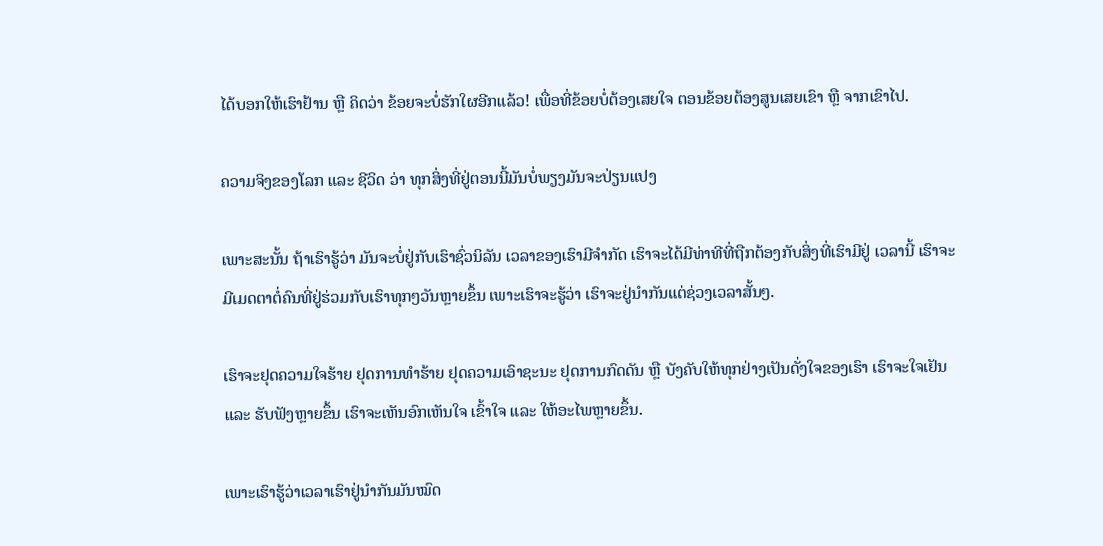ໄດ້ບອກໃຫ້ເຮົາຢ້ານ ຫຼື ຄິດວ່າ ຂ້ອຍຈະບໍ່ຮັກໃຜອີກແລ້ວ! ເພື່ອທີ່ຂ້ອຍບໍ່ຕ້ອງເສຍໃຈ ຕອນຂ້ອຍຕ້ອງສູນເສຍເຂົາ ຫຼື ຈາກເຂົາໄປ.

ຄວາມຈິງຂອງໂລກ ແລະ ຊີວິດ ວ່າ ທຸກສິ່ງທີ່ຢູ່ຕອນນີ້ມັນບໍ່ພຽງມັນຈະປ່ຽນແປງ

ເພາະສະນັ້ນ ຖ້າເຮົາຮູ້ວ່າ ມັນຈະບໍ່ຢູ່ກັບເຮົາຊົ່ວນິລັນ ເວລາຂອງເຮົາມີຈຳກັດ ເຮົາຈະໄດ້ມີທ່າທີທີ່ຖືກຕ້ອງກັບສິ່ງທີ່ເຮົາມີຢູ່ ເວລານີ້ ເຮົາຈະມີເມດຕາຕໍ່ຄົນທີ່ຢູ່ຮ່ວມກັບເຮົາທຸກໆວັນຫຼາຍຂຶ້ນ ເພາະເຮົາຈະຮູ້ວ່າ ເຮົາຈະຢູ່ນຳກັນແຕ່ຊ່ວງເວລາສັ້ນໆ.

ເຮົາຈະຢຸດຄວາມໃຈຮ້າຍ ຢຸດການທຳຮ້າຍ ຢຸດຄວາມເອົາຊະນະ ຢຸດການກົດດັນ ຫຼື ບັງຄັບໃຫ້ທຸກຢ່າງເປັນດັ່ງໃຈຂອງເຮົາ ເຮົາຈະໃຈເຢັນ ແລະ ຮັບຟັງຫຼາຍຂຶ້ນ ເຮົາຈະເຫັນອົກເຫັນໃຈ ເຂົ້າໃຈ ແລະ ໃຫ້ອະໄພຫຼາຍຂຶ້ນ.

ເພາະເຮົາຮູ້ວ່າເວລາເຮົາຢູ່ນຳກັນມັນໝົດ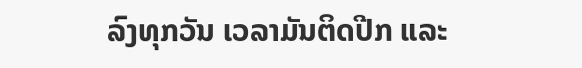ລົງທຸກວັນ ເວລາມັນຕິດປີກ ແລະ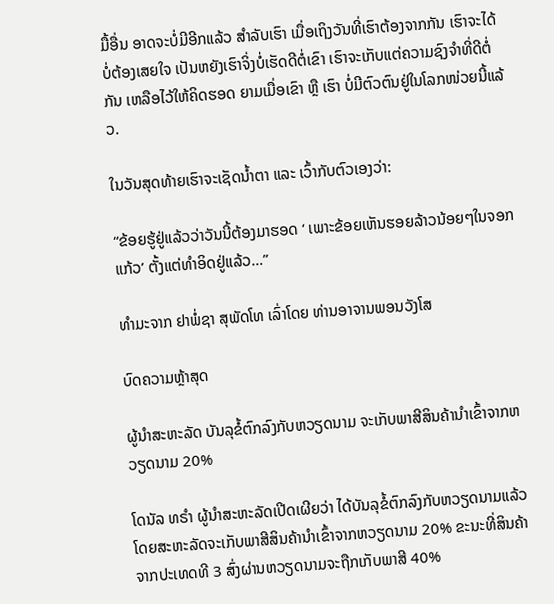ມື້ອື່ນ ອາດຈະບໍ່ມີອີກແລ້ວ ສຳລັບເຮົາ ເມື່ອເຖິງວັນທີ່ເຮົາຕ້ອງຈາກກັນ ເຮົາຈະໄດ້ບໍ່ຕ້ອງເສຍໃຈ ເປັນຫຍັງເຮົາຈິ່ງບໍ່ເຮັດດີຕໍ່ເຂົາ ເຮົາຈະເກັບແຕ່ຄວາມຊົງຈຳທີ່ດີຕໍ່ກັນ ເຫລືອໄວ້ໃຫ້ຄິດຮອດ ຍາມເມື່ອເຂົາ ຫຼື ເຮົາ ບໍ່ມີຕົວຕົນຢູ່ໃນໂລກໜ່ວຍນີ້ແລ້ວ.

ໃນວັນສຸດທ້າຍເຮົາຈະເຊັດນ້ຳຕາ ແລະ ເວົ້າກັບຕົວເອງວ່າ:

“ຂ້ອຍຮູ້ຢູ່ແລ້ວວ່າວັນນີ້ຕ້ອງມາຮອດ ‘ ເພາະຂ້ອຍເຫັນຮອຍລ້າວນ້ອຍໆໃນຈອກແກ້ວ’ ຕັ້ງແຕ່ທຳອິດຢູ່ແລ້ວ…”

ທຳມະຈາກ ຢາພໍ່ຊາ ສຸພັດໂທ ເລົ່າໂດຍ ທ່ານອາຈານພອນວັງໂສ

ບົດຄວາມຫຼ້າສຸດ

ຜູ້ນຳສະຫະລັດ ບັນລຸຂໍ້ຕົກລົງກັບຫວຽດນາມ ຈະເກັບພາສີສິນຄ້ານຳເຂົ້າຈາກຫວຽດນາມ 20%

ໂດນັລ ທຣຳ ຜູ້ນຳສະຫະລັດເປີດເຜີຍວ່າ ໄດ້ບັນລຸຂໍ້ຕົກລົງກັບຫວຽດນາມແລ້ວ ໂດຍສະຫະລັດຈະເກັບພາສີສິນຄ້ານຳເຂົ້າຈາກຫວຽດນາມ 20% ຂະນະທີ່ສິນຄ້າຈາກປະເທດທີ 3 ສົ່ງຜ່ານຫວຽດນາມຈະຖືກເກັບພາສີ 40%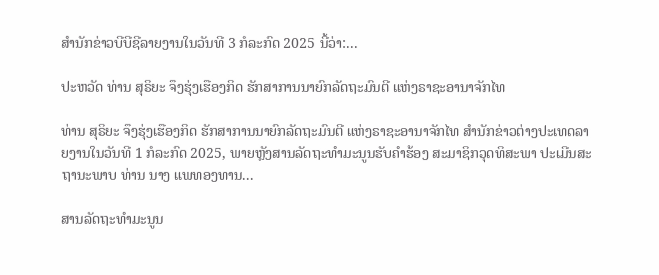ສຳນັກຂ່າວບີບີຊີລາຍງານໃນວັນທີ 3 ກໍລະກົດ 2025 ນີ້ວ່າ:...

ປະຫວັດ ທ່ານ ສຸຣິຍະ ຈຶງຮຸ່ງເຮືອງກິດ ຮັກສາການນາຍົກລັດຖະມົນຕີ ແຫ່ງຣາຊະອານາຈັກໄທ

ທ່ານ ສຸຣິຍະ ຈຶງຮຸ່ງເຮືອງກິດ ຮັກສາການນາຍົກລັດຖະມົນຕີ ແຫ່ງຣາຊະອານາຈັກໄທ ສຳນັກຂ່າວຕ່າງປະເທດລາຍງານໃນວັນທີ 1 ກໍລະກົດ 2025, ພາຍຫຼັງສານລັດຖະທຳມະນູນຮັບຄຳຮ້ອງ ສະມາຊິກວຸດທິສະພາ ປະເມີນສະຖານະພາບ ທ່ານ ນາງ ແພທອງທານ...

ສານລັດຖະທຳມະນູນ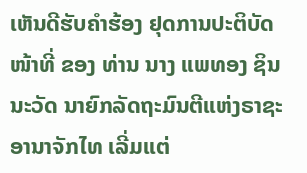ເຫັນດີຮັບຄຳຮ້ອງ ຢຸດການປະຕິບັດໜ້າທີ່ ຂອງ ທ່ານ ນາງ ແພທອງ ຊິນນະວັດ ນາຍົກລັດຖະມົນຕີແຫ່ງຣາຊະອານາຈັກໄທ ເລີ່ມແຕ່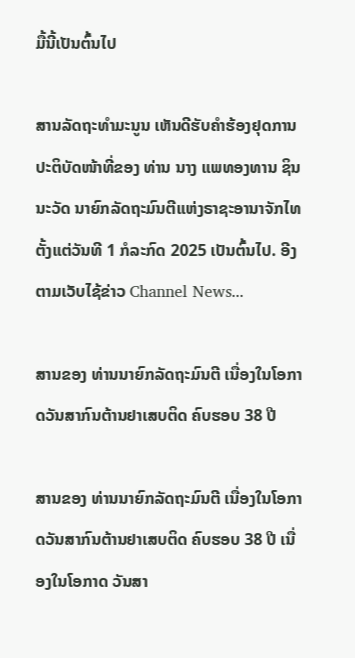ມື້ນີ້ເປັນຕົ້ນໄປ

ສານລັດຖະທຳມະນູນ ເຫັນດີຮັບຄຳຮ້ອງຢຸດການປະຕິບັດໜ້າທີ່ຂອງ ທ່ານ ນາງ ແພທອງທານ ຊິນນະວັດ ນາຍົກລັດຖະມົນຕີແຫ່ງຣາຊະອານາຈັກໄທ ຕັ້ງແຕ່ວັນທີ 1 ກໍລະກົດ 2025 ເປັນຕົ້ນໄປ. ອີງຕາມເວັບໄຊ້ຂ່າວ Channel News...

ສານຂອງ ທ່ານນາຍົກລັດຖະມົນຕີ ເນື່ອງໃນໂອກາດວັນສາກົນຕ້ານຢາເສບຕິດ ຄົບຮອບ 38 ປີ

ສານຂອງ ທ່ານນາຍົກລັດຖະມົນຕີ ເນື່ອງໃນໂອກາດວັນສາກົນຕ້ານຢາເສບຕິດ ຄົບຮອບ 38 ປີ ເນື່ອງໃນໂອກາດ ວັນສາ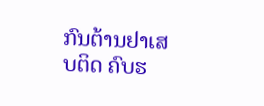ກົນຕ້ານຢາເສບຕິດ ຄົບຮ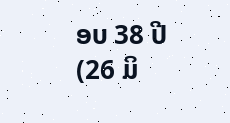ອບ 38 ປີ (26 ມິ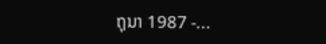ຖຸນາ 1987 -...